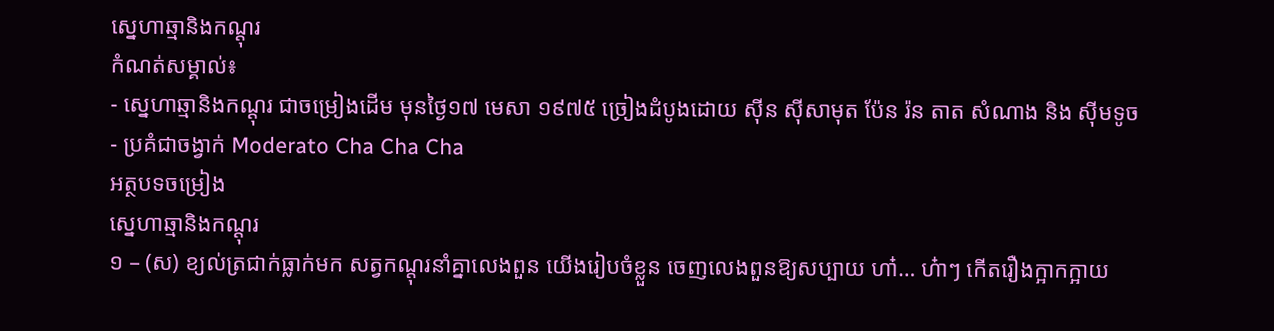ស្នេហាឆ្មានិងកណ្ដុរ
កំណត់សម្គាល់៖
- ស្នេហាឆ្មានិងកណ្ដុរ ជាចម្រៀងដើម មុនថ្ងៃ១៧ មេសា ១៩៧៥ ច្រៀងដំបូងដោយ ស៊ីន ស៊ីសាមុត ប៉ែន រ៉ន តាត សំណាង និង សុីមទូច
- ប្រគំជាចង្វាក់ Moderato Cha Cha Cha
អត្ថបទចម្រៀង
ស្នេហាឆ្មានិងកណ្ដុរ
១ – (ស) ខ្យល់ត្រជាក់ធ្លាក់មក សត្វកណ្ដុរនាំគ្នាលេងពួន យើងរៀបចំខ្លួន ចេញលេងពួនឱ្យសប្បាយ ហា៎… ហ៎ាៗ កើតរឿងក្អាកក្អាយ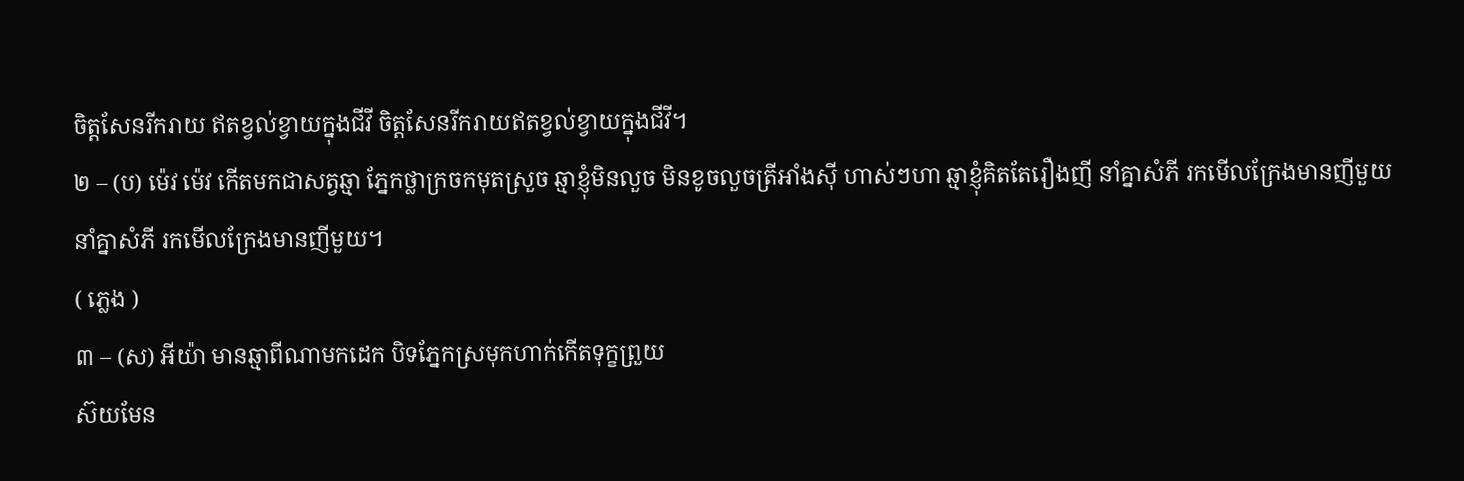ចិត្តសែនរីករាយ ឥតខ្វល់ខ្វាយក្នុងជីវី ចិត្តសែនរីករាយឥតខ្វល់ខ្វាយក្នុងជីវី។
២ – (ប) ម៉េវ ម៉េវ កើតមកជាសត្វឆ្មា ភ្នែកថ្លាក្រចកមុតស្រួច ឆ្មាខ្ញុំមិនលួច មិនខូចលួចត្រីអាំងសុី ហាស់ៗហា ឆ្មាខ្ញុំគិតតែរឿងញី នាំគ្នាសំភី រកមើលក្រែងមានញីមួយ
នាំគ្នាសំភី រកមើលក្រែងមានញីមួយ។
( ភ្លេង )
៣ – (ស) អីយ៉ា មានឆ្មាពីណាមកដេក បិទភ្នែកស្រមុកហាក់កើតទុក្ខព្រួយ
ស៊យមែន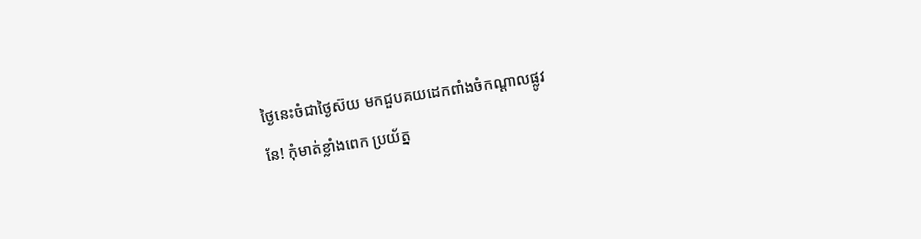ថ្ងៃនេះចំជាថ្ងៃស៊យ មកជួបគយដេកពាំងចំកណ្ដាលផ្លូវ
នែ! កុំមាត់ខ្លាំងពេក ប្រយ័ត្ន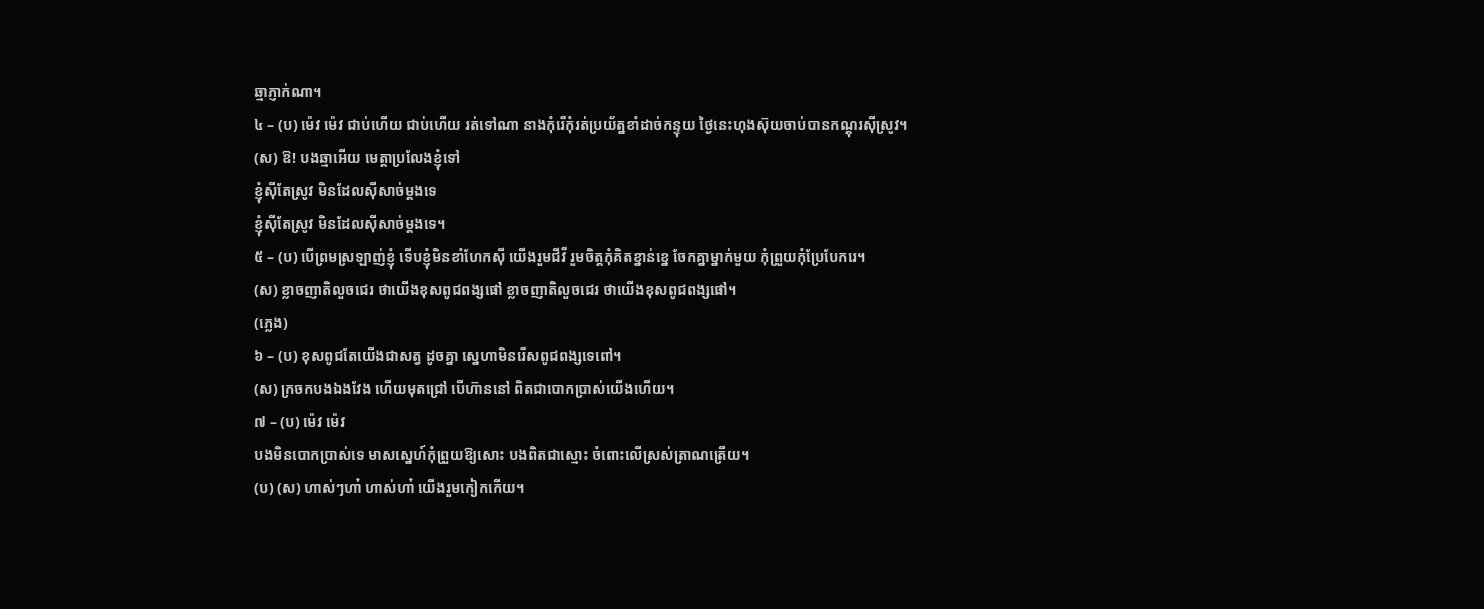ឆ្មាភ្ញាក់ណា។
៤ – (ប) ម៉េវ ម៉េវ ជាប់ហើយ ជាប់ហើយ រត់ទៅណា នាងកុំរើកុំរត់ប្រយ័ត្នខាំដាច់កន្ទុយ ថ្ងៃនេះហុងស៊ុយចាប់បានកណ្ដុរស៊ីស្រូវ។
(ស) ឱ! បងឆ្មាអើយ មេត្តាប្រលែងខ្ញុំទៅ
ខ្ញុំស៊ីតែស្រូវ មិនដែលស៊ីសាច់ម្ដងទេ
ខ្ញុំស៊ីតែស្រូវ មិនដែលស៊ីសាច់ម្ដងទេ។
៥ – (ប) បើព្រមស្រឡាញ់ខ្ញុំ ទើបខ្ញុំមិនខាំហែកស៊ី យើងរួមជីវី រួមចិត្តកុំគិតខ្នាន់ខ្នេ ចែកគ្នាម្នាក់មួយ កុំព្រួយកុំប្រែបែករេ។
(ស) ខ្លាចញាតិលួចជេរ ថាយើងខុសពូជពង្សផៅ ខ្លាចញាតិលួចជេរ ថាយើងខុសពូជពង្សផៅ។
(ភ្លេង)
៦ – (ប) ខុសពូជតែយើងជាសត្វ ដូចគ្នា ស្នេហាមិនរើសពូជពង្សទេពៅ។
(ស) ក្រចកបងឯងវែង ហើយមុតជ្រៅ បើហ៊ាននៅ ពិតជាបោកប្រាស់យើងហើយ។
៧ – (ប) ម៉េវ ម៉េវ
បងមិនបោកប្រាស់ទេ មាសស្នេហ៍កុំព្រួយឱ្យសោះ បងពិតជាស្មោះ ចំពោះលើស្រស់ត្រាណត្រើយ។
(ប) (ស) ហាស់ៗហា៎ ហាស់ហា៎ យើងរួមកៀកកើយ។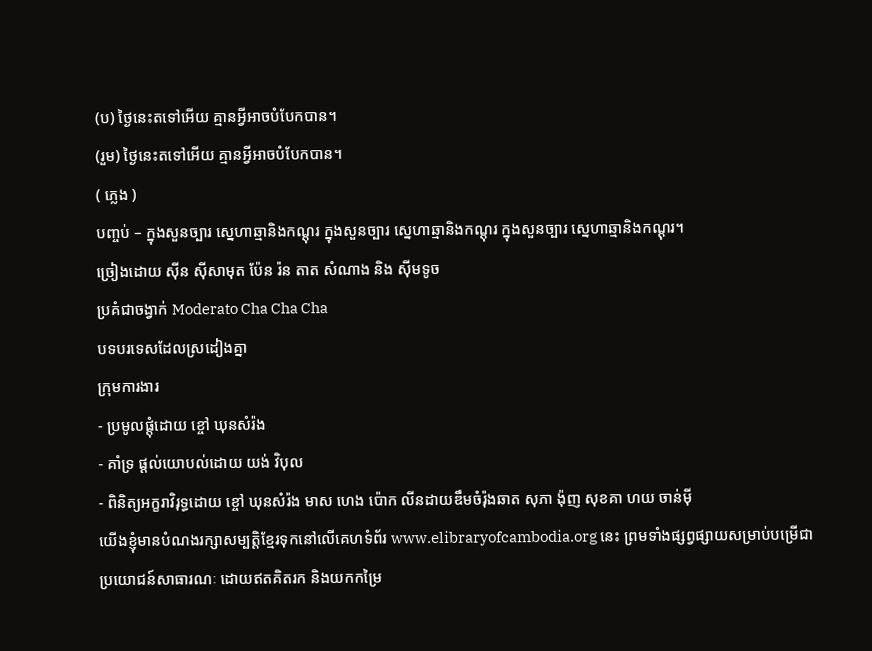(ប) ថ្ងៃនេះតទៅអើយ គ្មានអ្វីអាចបំបែកបាន។
(រួម) ថ្ងៃនេះតទៅអើយ គ្មានអ្វីអាចបំបែកបាន។
( ភ្លេង )
បញ្ចប់ – ក្នុងសួនច្បារ ស្នេហាឆ្មានិងកណ្ដុរ ក្នុងសួនច្បារ ស្នេហាឆ្មានិងកណ្ដុរ ក្នុងសួនច្បារ ស្នេហាឆ្មានិងកណ្ដុរ។
ច្រៀងដោយ ស៊ីន ស៊ីសាមុត ប៉ែន រ៉ន តាត សំណាង និង សុីមទូច
ប្រគំជាចង្វាក់ Moderato Cha Cha Cha
បទបរទេសដែលស្រដៀងគ្នា
ក្រុមការងារ
- ប្រមូលផ្ដុំដោយ ខ្ចៅ ឃុនសំរ៉ង
- គាំទ្រ ផ្ដល់យោបល់ដោយ យង់ វិបុល
- ពិនិត្យអក្ខរាវិរុទ្ធដោយ ខ្ចៅ ឃុនសំរ៉ង មាស ហេង ប៉ោក លីនដាយឌឹមចំរ៉ុងឆាត សុភា ង៉ុញ សុខគា ហយ ចាន់ម៉ី
យើងខ្ញុំមានបំណងរក្សាសម្បត្តិខ្មែរទុកនៅលើគេហទំព័រ www.elibraryofcambodia.org នេះ ព្រមទាំងផ្សព្វផ្សាយសម្រាប់បម្រើជាប្រយោជន៍សាធារណៈ ដោយឥតគិតរក និងយកកម្រៃ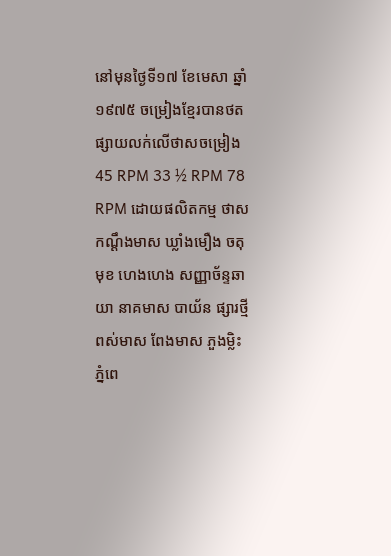នៅមុនថ្ងៃទី១៧ ខែមេសា ឆ្នាំ១៩៧៥ ចម្រៀងខ្មែរបានថតផ្សាយលក់លើថាសចម្រៀង 45 RPM 33 ½ RPM 78 RPM ដោយផលិតកម្ម ថាស កណ្ដឹងមាស ឃ្លាំងមឿង ចតុមុខ ហេងហេង សញ្ញាច័ន្ទឆាយា នាគមាស បាយ័ន ផ្សារថ្មី ពស់មាស ពែងមាស ភួងម្លិះ ភ្នំពេ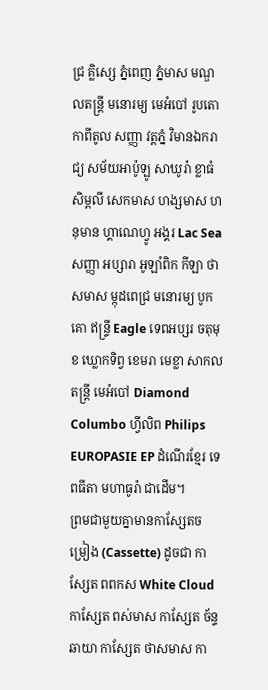ជ្រ គ្លិស្សេ ភ្នំពេញ ភ្នំមាស មណ្ឌលតន្រ្តី មនោរម្យ មេអំបៅ រូបតោ កាពីតូល សញ្ញា វត្តភ្នំ វិមានឯករាជ្យ សម័យអាប៉ូឡូ សាឃូរ៉ា ខ្លាធំ សិម្ពលី សេកមាស ហង្សមាស ហនុមាន ហ្គាណេហ្វូ អង្គរ Lac Sea សញ្ញា អប្សារា អូឡាំពិក កីឡា ថាសមាស ម្កុដពេជ្រ មនោរម្យ បូកគោ ឥន្ទ្រី Eagle ទេពអប្សរ ចតុមុខ ឃ្លោកទិព្វ ខេមរា មេខ្លា សាកលតន្ត្រី មេអំបៅ Diamond Columbo ហ្វីលិព Philips EUROPASIE EP ដំណើរខ្មែរ ទេពធីតា មហាធូរ៉ា ជាដើម។
ព្រមជាមួយគ្នាមានកាសែ្សតចម្រៀង (Cassette) ដូចជា កាស្សែត ពពកស White Cloud កាស្សែត ពស់មាស កាស្សែត ច័ន្ទឆាយា កាស្សែត ថាសមាស កា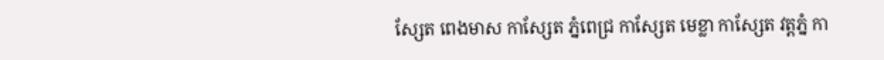ស្សែត ពេងមាស កាស្សែត ភ្នំពេជ្រ កាស្សែត មេខ្លា កាស្សែត វត្តភ្នំ កា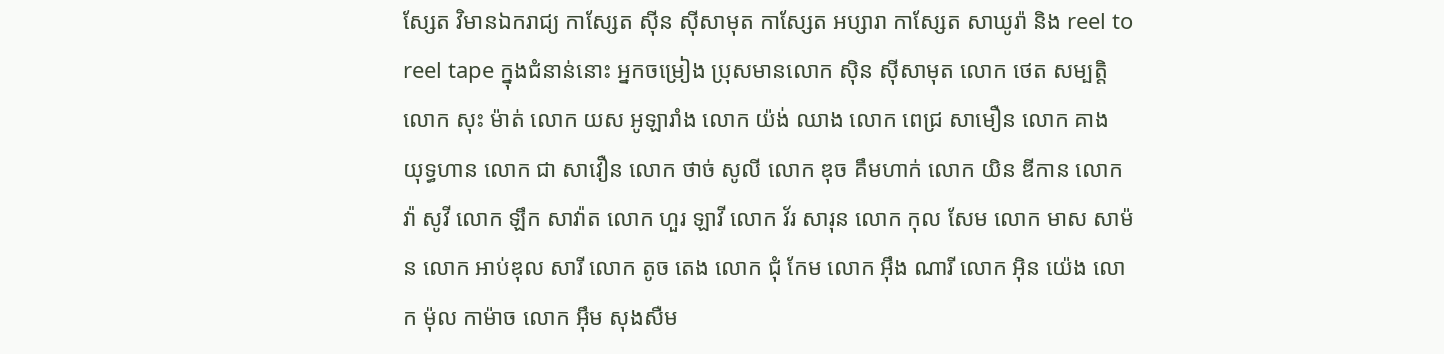ស្សែត វិមានឯករាជ្យ កាស្សែត ស៊ីន ស៊ីសាមុត កាស្សែត អប្សារា កាស្សែត សាឃូរ៉ា និង reel to reel tape ក្នុងជំនាន់នោះ អ្នកចម្រៀង ប្រុសមានលោក ស៊ិន ស៊ីសាមុត លោក ថេត សម្បត្តិ លោក សុះ ម៉ាត់ លោក យស អូឡារាំង លោក យ៉ង់ ឈាង លោក ពេជ្រ សាមឿន លោក គាង យុទ្ធហាន លោក ជា សាវឿន លោក ថាច់ សូលី លោក ឌុច គឹមហាក់ លោក យិន ឌីកាន លោក វ៉ា សូវី លោក ឡឹក សាវ៉ាត លោក ហួរ ឡាវី លោក វ័រ សារុន លោក កុល សែម លោក មាស សាម៉ន លោក អាប់ឌុល សារី លោក តូច តេង លោក ជុំ កែម លោក អ៊ឹង ណារី លោក អ៊ិន យ៉េង លោក ម៉ុល កាម៉ាច លោក អ៊ឹម សុងសឺម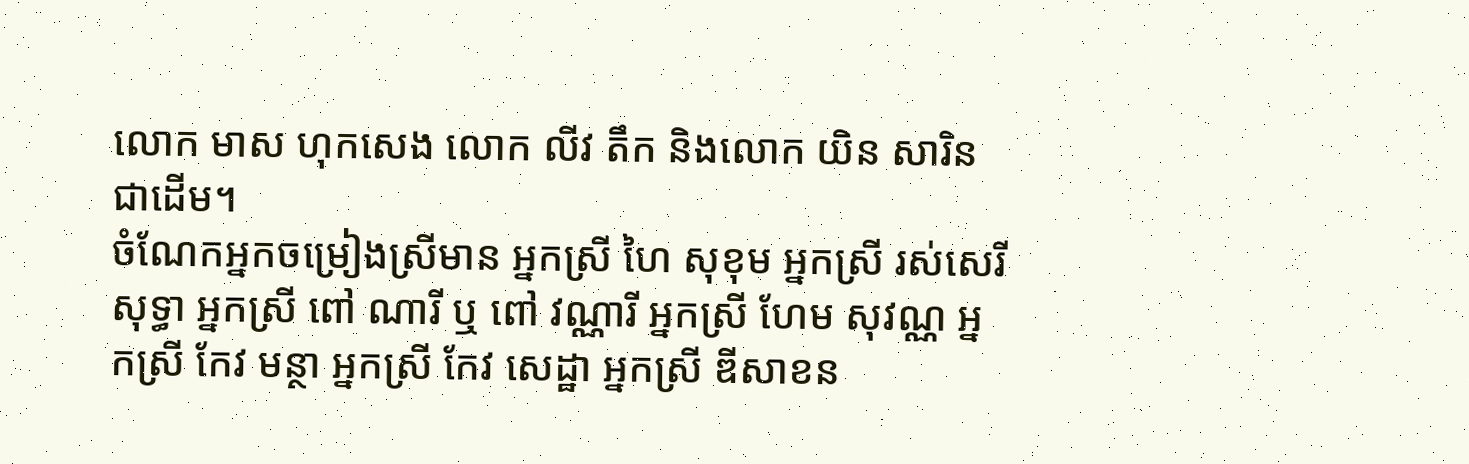លោក មាស ហុកសេង លោក លីវ តឹក និងលោក យិន សារិន ជាដើម។
ចំណែកអ្នកចម្រៀងស្រីមាន អ្នកស្រី ហៃ សុខុម អ្នកស្រី រស់សេរីសុទ្ធា អ្នកស្រី ពៅ ណារី ឬ ពៅ វណ្ណារី អ្នកស្រី ហែម សុវណ្ណ អ្នកស្រី កែវ មន្ថា អ្នកស្រី កែវ សេដ្ឋា អ្នកស្រី ឌីសាខន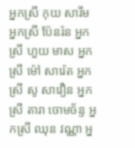អ្នកស្រី កុយ សារឹម អ្នកស្រី ប៉ែនរ៉ន អ្នកស្រី ហួយ មាស អ្នកស្រី ម៉ៅ សារ៉េត អ្នកស្រី សូ សាវឿន អ្នកស្រី តារា ចោមច័ន្ទ អ្នកស្រី ឈុន វណ្ណា អ្ន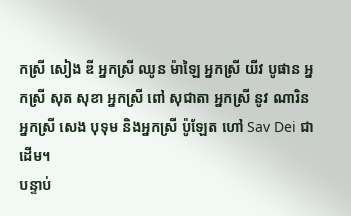កស្រី សៀង ឌី អ្នកស្រី ឈូន ម៉ាឡៃ អ្នកស្រី យីវ បូផាន អ្នកស្រី សុត សុខា អ្នកស្រី ពៅ សុជាតា អ្នកស្រី នូវ ណារិន អ្នកស្រី សេង បុទុម និងអ្នកស្រី ប៉ូឡែត ហៅ Sav Dei ជាដើម។
បន្ទាប់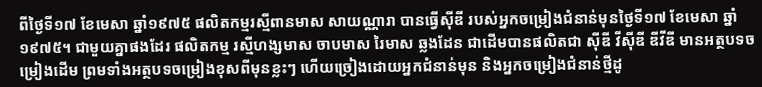ពីថ្ងៃទី១៧ ខែមេសា ឆ្នាំ១៩៧៥ ផលិតកម្មរស្មីពានមាស សាយណ្ណារា បានធ្វើស៊ីឌី របស់អ្នកចម្រៀងជំនាន់មុនថ្ងៃទី១៧ ខែមេសា ឆ្នាំ១៩៧៥។ ជាមួយគ្នាផងដែរ ផលិតកម្ម រស្មីហង្សមាស ចាបមាស រៃមាស ឆ្លងដែន ជាដើមបានផលិតជា ស៊ីឌី វីស៊ីឌី ឌីវីឌី មានអត្ថបទចម្រៀងដើម ព្រមទាំងអត្ថបទចម្រៀងខុសពីមុនខ្លះៗ ហើយច្រៀងដោយអ្នកជំនាន់មុន និងអ្នកចម្រៀងជំនាន់ថ្មីដូ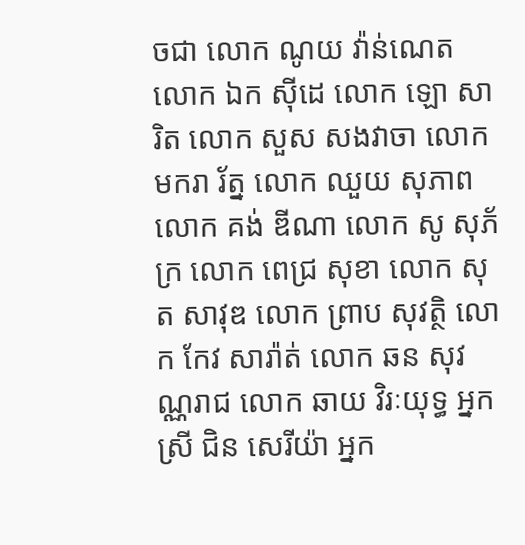ចជា លោក ណូយ វ៉ាន់ណេត លោក ឯក ស៊ីដេ លោក ឡោ សារិត លោក សួស សងវាចា លោក មករា រ័ត្ន លោក ឈួយ សុភាព លោក គង់ ឌីណា លោក សូ សុភ័ក្រ លោក ពេជ្រ សុខា លោក សុត សាវុឌ លោក ព្រាប សុវត្ថិ លោក កែវ សារ៉ាត់ លោក ឆន សុវណ្ណរាជ លោក ឆាយ វិរៈយុទ្ធ អ្នកស្រី ជិន សេរីយ៉ា អ្នក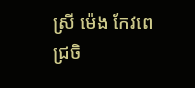ស្រី ម៉េង កែវពេជ្រចិ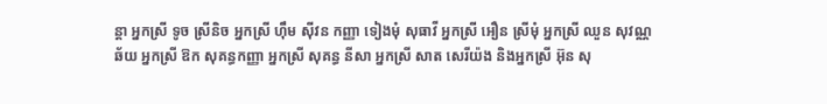ន្តា អ្នកស្រី ទូច ស្រីនិច អ្នកស្រី ហ៊ឹម ស៊ីវន កញ្ញា ទៀងមុំ សុធាវី អ្នកស្រី អឿន ស្រីមុំ អ្នកស្រី ឈួន សុវណ្ណឆ័យ អ្នកស្រី ឱក សុគន្ធកញ្ញា អ្នកស្រី សុគន្ធ នីសា អ្នកស្រី សាត សេរីយ៉ង និងអ្នកស្រី អ៊ុន សុ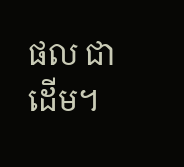ផល ជាដើម។